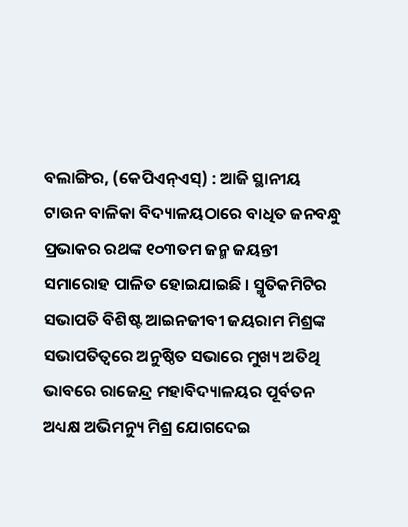ବଲାଙ୍ଗିର, (କେପିଏନ୍ଏସ୍) : ଆଜି ସ୍ଥାନୀୟ ଟାଉନ ବାଳିକା ବିଦ୍ୟାଳୟଠାରେ ବାଧିତ ଜନବନ୍ଧୁ ପ୍ରଭାକର ରଥଙ୍କ ୧୦୩ତମ ଜନ୍ମ ଜୟନ୍ତୀ ସମାରୋହ ପାଳିତ ହୋଇଯାଇଛି । ସ୍ମୃତିକମିଟିର ସଭାପତି ବିଶିଷ୍ଟ ଆଇନଜୀବୀ ଜୟରାମ ମିଶ୍ରଙ୍କ ସଭାପତିତ୍ୱରେ ଅନୁଷ୍ଠିତ ସଭାରେ ମୁଖ୍ୟ ଅତିଥି ଭାବରେ ରାଜେନ୍ଦ୍ର ମହାବିଦ୍ୟାଳୟର ପୂର୍ବତନ ଅଧ୍ୟକ୍ଷ ଅଭିମନ୍ୟୁ ମିଶ୍ର ଯୋଗଦେଇ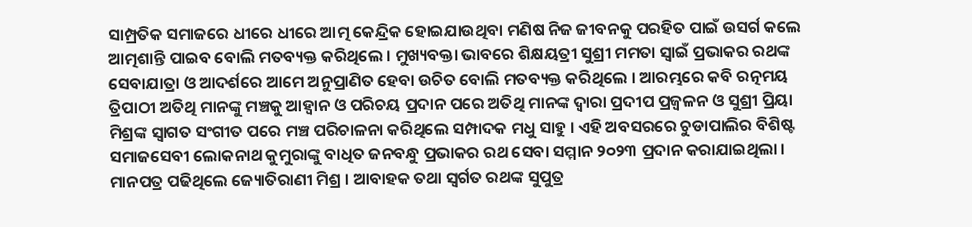ସାମ୍ପ୍ରତିକ ସମାଜରେ ଧୀରେ ଧୀରେ ଆତ୍ମ କେନ୍ଦ୍ରିକ ହୋଇଯାଉଥିବା ମଣିଷ ନିଜ ଜୀବନକୁ ପରହିତ ପାଇଁ ଉସର୍ଗ କଲେ ଆତ୍ମଶାନ୍ତି ପାଇବ ବୋଲି ମତବ୍ୟକ୍ତ କରିଥିଲେ । ମୁଖ୍ୟବକ୍ତା ଭାବରେ ଶିକ୍ଷୟତ୍ରୀ ସୁଶ୍ରୀ ମମତା ସ୍ୱାଇଁ ପ୍ରଭାକର ରଥଙ୍କ ସେବାଯାତ୍ରା ଓ ଆଦର୍ଶରେ ଆମେ ଅନୁପ୍ରାଣିତ ହେବା ଉଚିତ ବୋଲି ମତବ୍ୟକ୍ତ କରିଥିଲେ । ଆରମ୍ଭରେ କବି ରତ୍ନମୟ ତ୍ରିପାଠୀ ଅତିଥି ମାନଙ୍କୁ ମଞ୍ଚକୁ ଆହ୍ୱାନ ଓ ପରିଚୟ ପ୍ରଦାନ ପରେ ଅତିଥି ମାନଙ୍କ ଦ୍ୱାରା ପ୍ରଦୀପ ପ୍ରଜ୍ୱଳନ ଓ ସୁଶ୍ରୀ ପ୍ରିୟା ମିଶ୍ରଙ୍କ ସ୍ୱାଗତ ସଂଗୀତ ପରେ ମଞ୍ଚ ପରିଚାଳନା କରିଥିଲେ ସମ୍ପାଦକ ମଧୁ ସାହୁ । ଏହି ଅବସରରେ ଚୁଡାପାଲିର ବିଶିଷ୍ଟ ସମାଜସେବୀ ଲୋକନାଥ କୁମୁରାଙ୍କୁ ବାଧିତ ଜନବନ୍ଧୁ ପ୍ରଭାକର ରଥ ସେବା ସମ୍ମାନ ୨୦୨୩ ପ୍ରଦାନ କରାଯାଇଥିଲା । ମାନପତ୍ର ପଢିଥିଲେ ଜ୍ୟୋତିରାଣୀ ମିଶ୍ର । ଆବାହକ ତଥା ସ୍ୱର୍ଗତ ରଥଙ୍କ ସୁପୁତ୍ର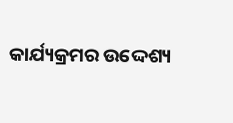କାର୍ଯ୍ୟକ୍ରମର ଉଦ୍ଦେଶ୍ୟ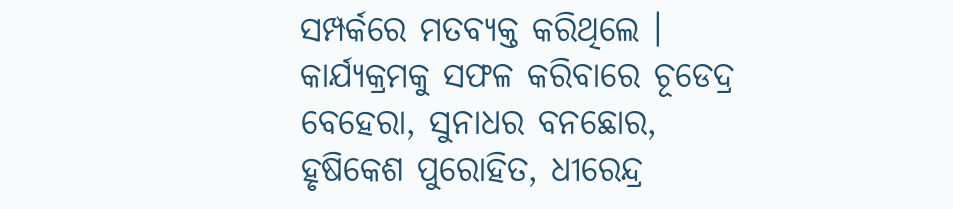ସମ୍ପର୍କରେ ମତବ୍ୟକ୍ତ କରିଥିଲେ । କାର୍ଯ୍ୟକ୍ରମକୁ ସଫଳ କରିବାରେ ଚୂଡେଦ୍ର ବେହେରା, ସୁନାଧର ବନଛୋର, ହୃଷିକେଶ ପୁରୋହିତ, ଧୀରେନ୍ଦ୍ର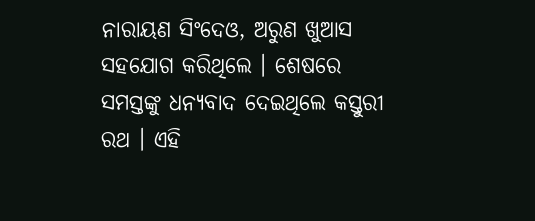ନାରାୟଣ ସିଂଦେଓ, ଅରୁଣ ଖୁଆସ ସହଯୋଗ କରିଥିଲେ । ଶେଷରେ ସମସ୍ତଙ୍କୁ ଧନ୍ୟବାଦ ଦେଇଥିଲେ କସ୍ତୁରୀ ରଥ । ଏହି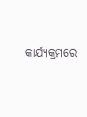କାର୍ଯ୍ୟକ୍ରମରେ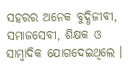ସହରର ଅନେକ ବୁଦ୍ଧିଜୀବୀ, ସମାଜସେବୀ, ଶିକ୍ଷକ ଓ ସାମ୍ବାଦିକ ଯୋଗଦେଇଥିଲେ ।